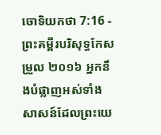ចោទិយកថា 7:16 - ព្រះគម្ពីរបរិសុទ្ធកែសម្រួល ២០១៦ អ្នកនឹងបំផ្លាញអស់ទាំងសាសន៍ដែលព្រះយេ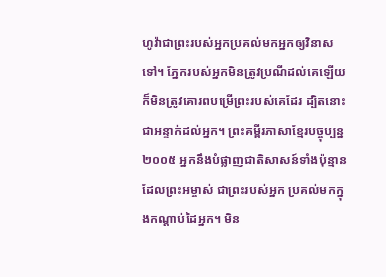ហូវ៉ាជាព្រះរបស់អ្នកប្រគល់មកអ្នកឲ្យវិនាសទៅ។ ភ្នែករបស់អ្នកមិនត្រូវប្រណីដល់គេឡើយ ក៏មិនត្រូវគោរពបម្រើព្រះរបស់គេដែរ ដ្បិតនោះជាអន្ទាក់ដល់អ្នក។ ព្រះគម្ពីរភាសាខ្មែរបច្ចុប្បន្ន ២០០៥ អ្នកនឹងបំផ្លាញជាតិសាសន៍ទាំងប៉ុន្មាន ដែលព្រះអម្ចាស់ ជាព្រះរបស់អ្នក ប្រគល់មកក្នុងកណ្ដាប់ដៃអ្នក។ មិន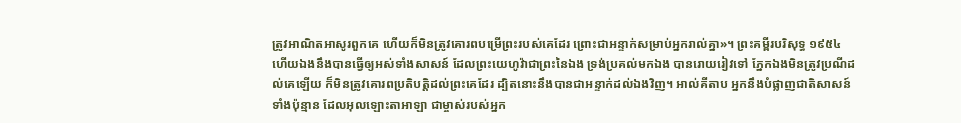ត្រូវអាណិតអាសូរពួកគេ ហើយក៏មិនត្រូវគោរពបម្រើព្រះរបស់គេដែរ ព្រោះជាអន្ទាក់សម្រាប់អ្នករាល់គ្នា»។ ព្រះគម្ពីរបរិសុទ្ធ ១៩៥៤ ហើយឯងនឹងបានធ្វើឲ្យអស់ទាំងសាសន៍ ដែលព្រះយេហូវ៉ាជាព្រះនៃឯង ទ្រង់ប្រគល់មកឯង បានរោយរៀវទៅ ភ្នែកឯងមិនត្រូវប្រណីដល់គេឡើយ ក៏មិនត្រូវគោរពប្រតិបត្តិដល់ព្រះគេដែរ ដ្បិតនោះនឹងបានជាអន្ទាក់ដល់ឯងវិញ។ អាល់គីតាប អ្នកនឹងបំផ្លាញជាតិសាសន៍ទាំងប៉ុន្មាន ដែលអុលឡោះតាអាឡា ជាម្ចាស់របស់អ្នក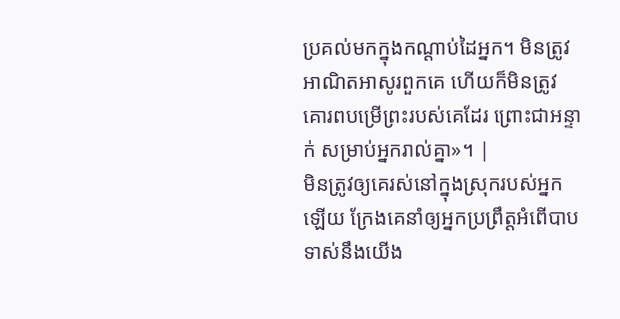ប្រគល់មកក្នុងកណ្តាប់ដៃអ្នក។ មិនត្រូវអាណិតអាសូរពួកគេ ហើយក៏មិនត្រូវគោរពបម្រើព្រះរបស់គេដែរ ព្រោះជាអន្ទាក់ សម្រាប់អ្នករាល់គ្នា»។ |
មិនត្រូវឲ្យគេរស់នៅក្នុងស្រុករបស់អ្នកឡើយ ក្រែងគេនាំឲ្យអ្នកប្រព្រឹត្តអំពើបាបទាស់នឹងយើង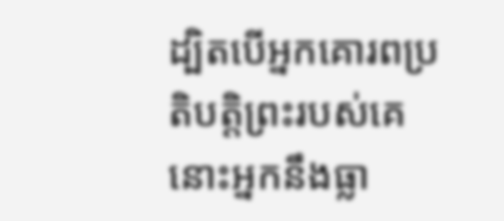ដ្បិតបើអ្នកគោរពប្រតិបត្តិព្រះរបស់គេ នោះអ្នកនឹងធ្លា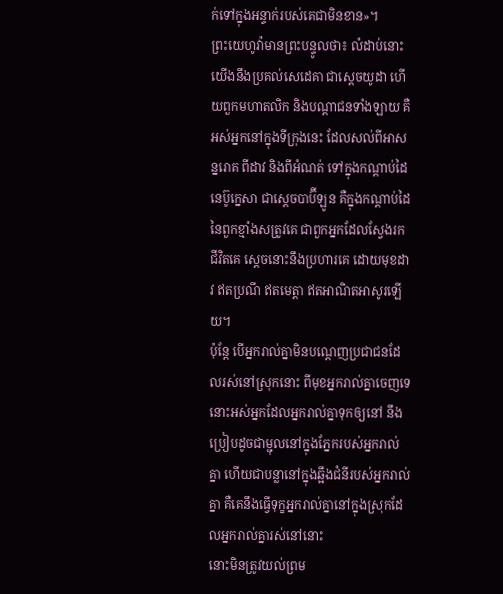ក់ទៅក្នុងអន្ទាក់របស់គេជាមិនខាន»។
ព្រះយេហូវ៉ាមានព្រះបន្ទូលថា៖ លំដាប់នោះ យើងនឹងប្រគល់សេដេគា ជាស្តេចយូដា ហើយពួកមហាតលិក និងបណ្ដាជនទាំងឡាយ គឺអស់អ្នកនៅក្នុងទីក្រុងនេះ ដែលសល់ពីអាសន្នរោគ ពីដាវ និងពីអំណត់ ទៅក្នុងកណ្ដាប់ដៃនេប៊ូក្នេសា ជាស្តេចបាប៊ីឡូន គឺក្នុងកណ្ដាប់ដៃនៃពួកខ្មាំងសត្រូវគេ ជាពួកអ្នកដែលស្វែងរកជីវិតគេ ស្តេចនោះនឹងប្រហារគេ ដោយមុខដាវ ឥតប្រណី ឥតមេត្តា ឥតអាណិតអាសូរឡើយ។
ប៉ុន្ដែ បើអ្នករាល់គ្នាមិនបណ្តេញប្រជាជនដែលរស់នៅស្រុកនោះ ពីមុខអ្នករាល់គ្នាចេញទេ នោះអស់អ្នកដែលអ្នករាល់គ្នាទុកឲ្យនៅ នឹងប្រៀបដូចជាម្ជុលនៅក្នុងភ្នែករបស់អ្នករាល់គ្នា ហើយជាបន្លានៅក្នុងឆ្អឹងជំនីរបស់អ្នករាល់គ្នា គឺគេនឹងធ្វើទុក្ខអ្នករាល់គ្នានៅក្នុងស្រុកដែលអ្នករាល់គ្នារស់នៅនោះ
នោះមិនត្រូវយល់ព្រម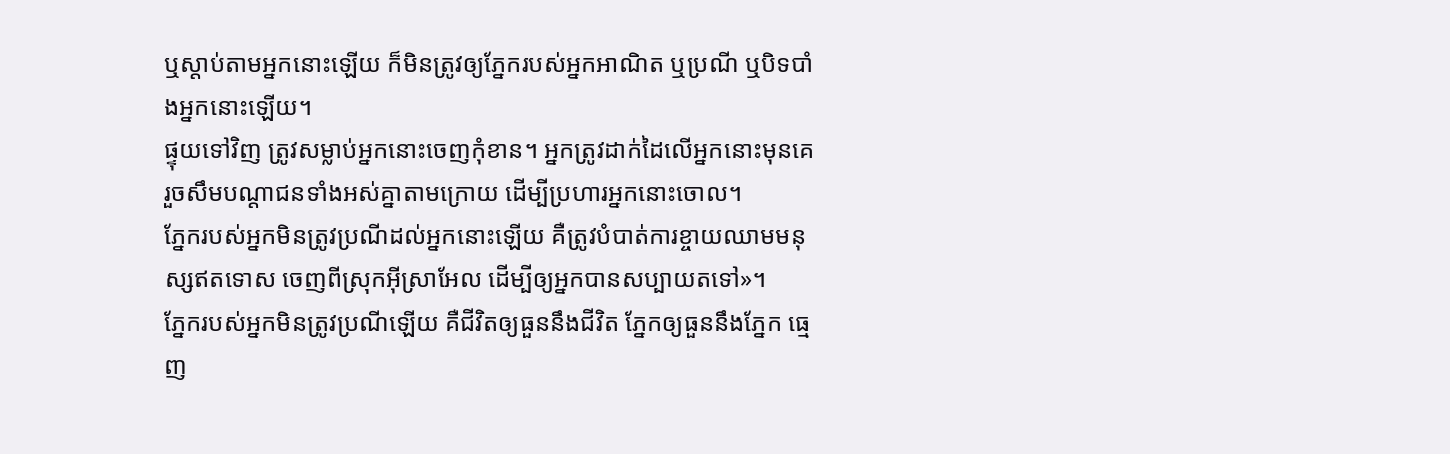ឬស្តាប់តាមអ្នកនោះឡើយ ក៏មិនត្រូវឲ្យភ្នែករបស់អ្នកអាណិត ឬប្រណី ឬបិទបាំងអ្នកនោះឡើយ។
ផ្ទុយទៅវិញ ត្រូវសម្លាប់អ្នកនោះចេញកុំខាន។ អ្នកត្រូវដាក់ដៃលើអ្នកនោះមុនគេ រួចសឹមបណ្ដាជនទាំងអស់គ្នាតាមក្រោយ ដើម្បីប្រហារអ្នកនោះចោល។
ភ្នែករបស់អ្នកមិនត្រូវប្រណីដល់អ្នកនោះឡើយ គឺត្រូវបំបាត់ការខ្ចាយឈាមមនុស្សឥតទោស ចេញពីស្រុកអ៊ីស្រាអែល ដើម្បីឲ្យអ្នកបានសប្បាយតទៅ»។
ភ្នែករបស់អ្នកមិនត្រូវប្រណីឡើយ គឺជីវិតឲ្យធួននឹងជីវិត ភ្នែកឲ្យធួននឹងភ្នែក ធ្មេញ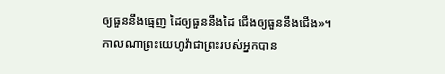ឲ្យធួននឹងធ្មេញ ដៃឲ្យធួននឹងដៃ ជើងឲ្យធួននឹងជើង»។
កាលណាព្រះយេហូវ៉ាជាព្រះរបស់អ្នកបាន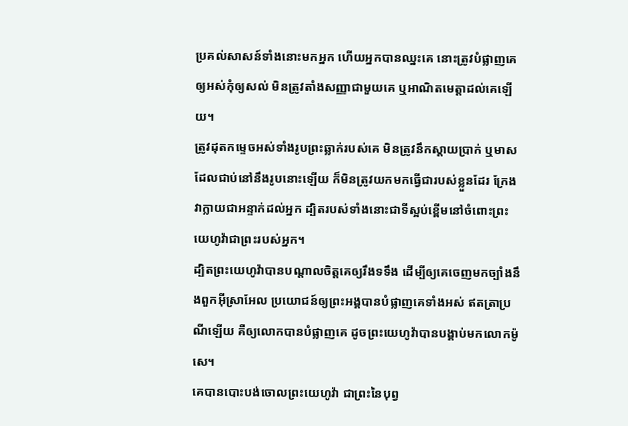ប្រគល់សាសន៍ទាំងនោះមកអ្នក ហើយអ្នកបានឈ្នះគេ នោះត្រូវបំផ្លាញគេឲ្យអស់កុំឲ្យសល់ មិនត្រូវតាំងសញ្ញាជាមួយគេ ឬអាណិតមេត្តាដល់គេឡើយ។
ត្រូវដុតកម្ទេចអស់ទាំងរូបព្រះឆ្លាក់របស់គេ មិនត្រូវនឹកស្តាយប្រាក់ ឬមាស ដែលជាប់នៅនឹងរូបនោះឡើយ ក៏មិនត្រូវយកមកធ្វើជារបស់ខ្លួនដែរ ក្រែងវាក្លាយជាអន្ទាក់ដល់អ្នក ដ្បិតរបស់ទាំងនោះជាទីស្អប់ខ្ពើមនៅចំពោះព្រះយេហូវ៉ាជាព្រះរបស់អ្នក។
ដ្បិតព្រះយេហូវ៉ាបានបណ្ដាលចិត្តគេឲ្យរឹងទទឹង ដើម្បីឲ្យគេចេញមកច្បាំងនឹងពួកអ៊ីស្រាអែល ប្រយោជន៍ឲ្យព្រះអង្គបានបំផ្លាញគេទាំងអស់ ឥតត្រាប្រណីឡើយ គឺឲ្យលោកបានបំផ្លាញគេ ដូចព្រះយេហូវ៉ាបានបង្គាប់មកលោកម៉ូសេ។
គេបានបោះបង់ចោលព្រះយេហូវ៉ា ជាព្រះនៃបុព្វ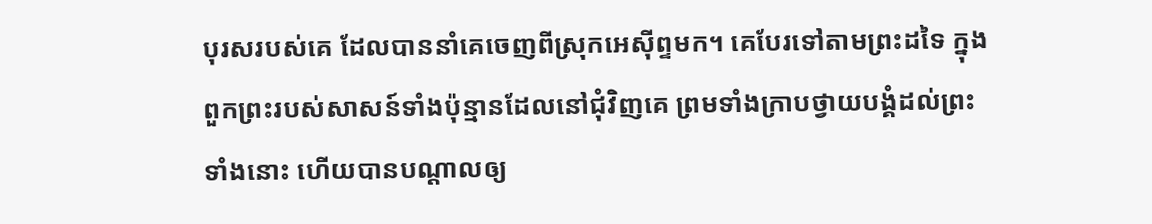បុរសរបស់គេ ដែលបាននាំគេចេញពីស្រុកអេស៊ីព្ទមក។ គេបែរទៅតាមព្រះដទៃ ក្នុងពួកព្រះរបស់សាសន៍ទាំងប៉ុន្មានដែលនៅជុំវិញគេ ព្រមទាំងក្រាបថ្វាយបង្គំដល់ព្រះទាំងនោះ ហើយបានបណ្ដាលឲ្យ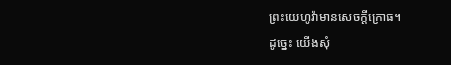ព្រះយេហូវ៉ាមានសេចក្ដីក្រោធ។
ដូច្នេះ យើងសុំ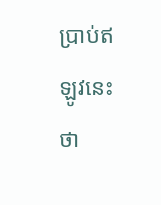ប្រាប់ឥឡូវនេះថា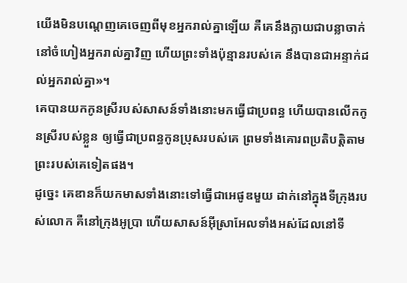យើងមិនបណ្តេញគេចេញពីមុខអ្នករាល់គ្នាឡើយ គឺគេនឹងក្លាយជាបន្លាចាក់នៅចំហៀងអ្នករាល់គ្នាវិញ ហើយព្រះទាំងប៉ុន្មានរបស់គេ នឹងបានជាអន្ទាក់ដល់អ្នករាល់គ្នា»។
គេបានយកកូនស្រីរបស់សាសន៍ទាំងនោះមកធ្វើជាប្រពន្ធ ហើយបានលើកកូនស្រីរបស់ខ្លួន ឲ្យធ្វើជាប្រពន្ធកូនប្រុសរបស់គេ ព្រមទាំងគោរពប្រតិបត្តិតាមព្រះរបស់គេទៀតផង។
ដូច្នេះ គេឌានក៏យកមាសទាំងនោះទៅធ្វើជាអេផូឌមួយ ដាក់នៅក្នុងទីក្រុងរបស់លោក គឺនៅក្រុងអូប្រា ហើយសាសន៍អ៊ីស្រាអែលទាំងអស់ដែលនៅទី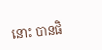នោះ បានផិ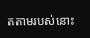តតាមរបស់នោះ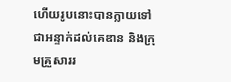ហើយរូបនោះបានក្លាយទៅជាអន្ទាក់ដល់គេឌាន និងក្រុមគ្រួសាររ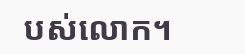បស់លោក។